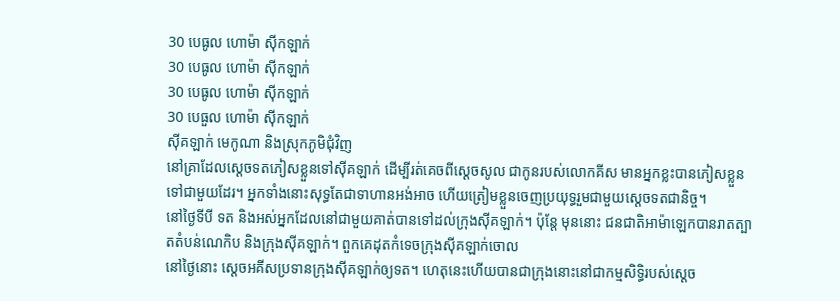30 បេធូល ហោម៉ា ស៊ីកឡាក់
30 បេធូល ហោម៉ា ស៊ីកឡាក់
30 បេធូល ហោម៉ា ស៊ីកឡាក់
30 បេធួល ហោម៉ា ស៊ីកឡាក់
ស៊ីគឡាក់ មេកូណា និងស្រុកភូមិជុំវិញ
នៅគ្រាដែលស្តេចទតភៀសខ្លួនទៅស៊ីគឡាក់ ដើម្បីរត់គេចពីស្តេចសូល ជាកូនរបស់លោកគីស មានអ្នកខ្លះបានភៀសខ្លួនទៅជាមួយដែរ។ អ្នកទាំងនោះសុទ្ធតែជាទាហានអង់អាច ហើយត្រៀមខ្លួនចេញប្រយុទ្ធរួមជាមួយស្តេចទតជានិច្ច។
នៅថ្ងៃទីបី ទត និងអស់អ្នកដែលនៅជាមួយគាត់បានទៅដល់ក្រុងស៊ីគឡាក់។ ប៉ុន្តែ មុននោះ ជនជាតិអាម៉ាឡេកបានរាតត្បាតតំបន់ណេកិប និងក្រុងស៊ីគឡាក់។ ពួកគេដុតកំទេចក្រុងស៊ីគឡាក់ចោល
នៅថ្ងៃនោះ ស្តេចអគីសប្រទានក្រុងស៊ីគឡាក់ឲ្យទត។ ហេតុនេះហើយបានជាក្រុងនោះនៅជាកម្មសិទ្ធិរបស់ស្តេច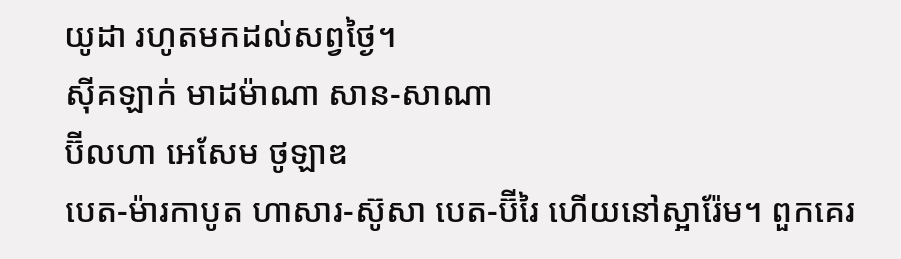យូដា រហូតមកដល់សព្វថ្ងៃ។
ស៊ីគឡាក់ មាដម៉ាណា សាន-សាណា
ប៊ីលហា អេសែម ថូឡាឌ
បេត-ម៉ារកាបូត ហាសារ-ស៊ូសា បេត-ប៊ីរៃ ហើយនៅស្អារ៉ែម។ ពួកគេរ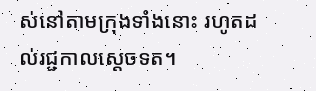ស់នៅតាមក្រុងទាំងនោះ រហូតដល់រជ្ជកាលស្តេចទត។